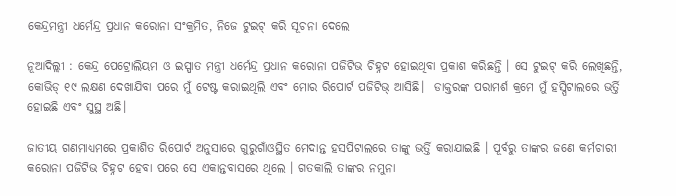କେନ୍ଦ୍ରମନ୍ତ୍ରୀ ଧର୍ମେନ୍ଦ୍ର ପ୍ରଧାନ କରୋନା ସଂକ୍ରମିତ, ନିଜେ ଟୁଇଟ୍ କରି ସୂଚନା ଦେଲେ

ନୂଆଦିଲ୍ଲୀ : କେନ୍ଦ୍ର ପେଟ୍ରୋଲିୟମ ଓ ଇସ୍ପାତ ମନ୍ତ୍ରୀ ଧର୍ମେନ୍ଦ୍ର ପ୍ରଧାନ କରୋନା ପଜିଟିଭ ଚିହ୍ନଟ ହୋଇଥିବା ପ୍ରକାଶ କରିଛନ୍ତି । ସେ ଟୁଇଟ୍ କରି ଲେଖିଛନ୍ତି, କୋଭିଡ୍ ୧୯ ଲକ୍ଷଣ ଦେଖାଯିବା ପରେ ମୁଁ ଟେଷ୍ଟ କରାଇଥିଲି ଏବଂ ମୋର ରିପୋର୍ଟ ପଜିଟିଭ୍ ଆସିଛି।  ଡାକ୍ତରଙ୍କ ପରାମର୍ଶ କ୍ରମେ ମୁଁ ହସ୍ପିଟାଲରେ ଭର୍ତ୍ତି ହୋଇଛି ଏବଂ ସୁସ୍ଥ ଅଛି।

ଜାତୀୟ ଗଣମାଧ୍ୟମରେ ପ୍ରକାଶିତ ରିପୋର୍ଟ ଅନୁସାରେ ଗୁରୁଗାଁଓସ୍ଥିତ ମେଦାନ୍ତ ହସପିଟାଲରେ ତାଙ୍କୁ ଭର୍ତ୍ତି କରାଯାଇଛି । ପୂର୍ବରୁ ତାଙ୍କର ଜଣେ କର୍ମଚାରୀ କରୋନା ପଜିଟିଭ ଚିହ୍ନଟ ହେବା ପରେ ସେ ଏକାନ୍ତବାସରେ ଥିଲେ । ଗତକାଲି ତାଙ୍କର ନମୁନା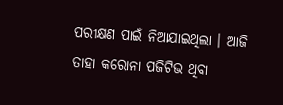ପରୀକ୍ଷଣ ପାଇଁ ନିଆଯାଇଥିଲା । ଆଜି ତାହା କରୋନା ପଜିଟିଭ ଥିବା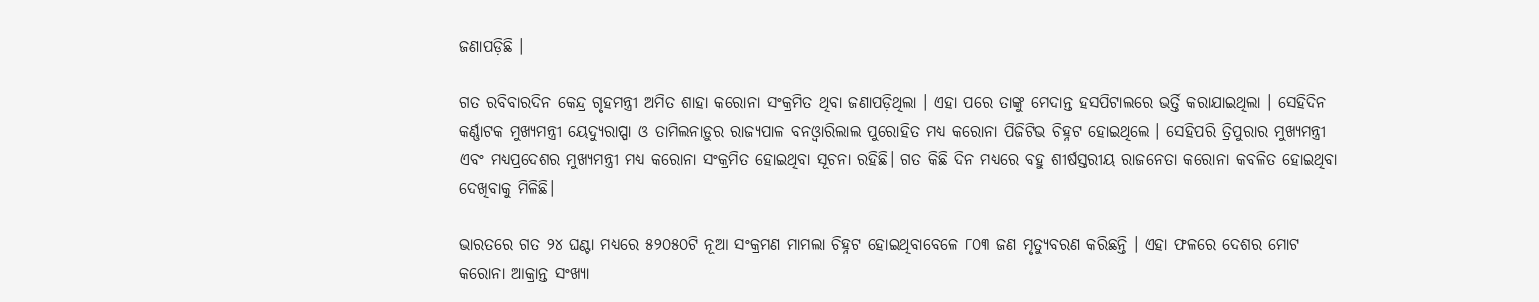ଜଣାପଡ଼ିଛି ।

ଗତ ରବିବାରଦିନ କେନ୍ଦ୍ର ଗୃହମନ୍ତ୍ରୀ ଅମିତ ଶାହା କରୋନା ସଂକ୍ରମିତ ଥିବା ଜଣାପଡ଼ିଥିଲା । ଏହା ପରେ ତାଙ୍କୁ ମେଦାନ୍ତ ହସପିଟାଲରେ ଭର୍ତ୍ତି କରାଯାଇଥିଲା । ସେହିଦିନ କର୍ଣ୍ଣାଟକ ମୁଖ୍ୟମନ୍ତ୍ରୀ ୟେଦ୍ୟୁରାପ୍ପା ଓ ତାମିଲନାଡ଼ୁର ରାଜ୍ୟପାଳ ବନଓ୍ଵାରିଲାଲ ପୁରୋହିତ ମଧ୍ୟ କରୋନା ପିଜିଟିଭ ଚିହ୍ନଟ ହୋଇଥିଲେ । ସେହିପରି ତ୍ରିପୁରାର ମୁଖ୍ୟମନ୍ତ୍ରୀ ଏବଂ ମଧ୍ୟପ୍ରଦେଶର ମୁଖ୍ୟମନ୍ତ୍ରୀ ମଧ୍ୟ କରୋନା ସଂକ୍ରମିତ ହୋଇଥିବ‌ା ସୂଚନା ରହିଛି। ଗତ କିଛି ଦିନ ମଧ୍ୟରେ ବହୁ ଶୀର୍ଷସ୍ତରୀୟ ରାଜନେତା କରୋନା କବଳିତ ହୋଇଥିବା ଦେଖିବାକୁ ମିଳିଛି।

ଭାରତରେ ଗତ ୨୪ ଘଣ୍ଟା ମଧ୍ୟରେ ୫୨୦୫୦ଟି ନୂଆ ସଂକ୍ରମଣ ମାମଲା ଚିହ୍ନଟ ହୋଇଥିବାବେଳେ ୮୦୩ ଜଣ ମୃତ୍ୟୁବରଣ କରିଛନ୍ତି । ଏହା ଫଳରେ ଦେଶର ମୋଟ କରୋନା ଆକ୍ରାନ୍ତ ସଂଖ୍ୟା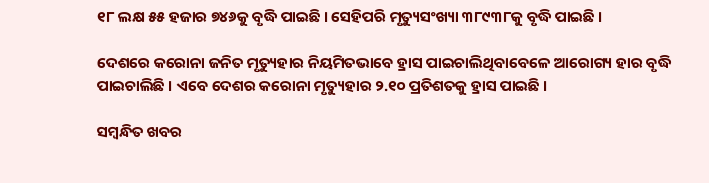୧୮ ଲକ୍ଷ ୫୫ ହଜାର ୭୪୬କୁ ବୃଦ୍ଧି ପାଇଛି । ସେହିପରି ମୃତ୍ୟୁସଂଖ୍ୟା ୩୮୯୩୮କୁ ବୃଦ୍ଧି ପାଇଛି ।

ଦେଶରେ କରୋନା ଜନିତ ମୃତ୍ୟୁହାର ନିୟମିତଭାବେ ହ୍ରାସ ପାଇଚାଲିଥିବାବେଳେ ଆରୋଗ୍ୟ ହାର ବୃଦ୍ଧି ପାଇଚାଲିଛି । ଏବେ ଦେଶର କରୋନା ମୃତ୍ୟୁହାର ୨.୧୦ ପ୍ରତିଶତକୁ ହ୍ରାସ ପାଇଛି ।

ସମ୍ବନ୍ଧିତ ଖବର